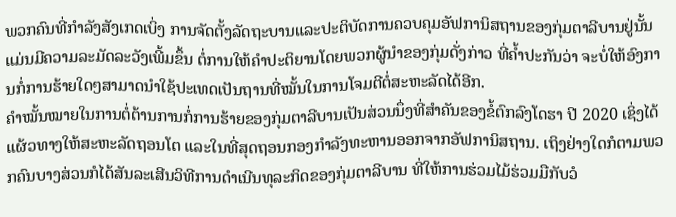ພວກຄົນທີ່ກຳລັງສັງເກດເບິ່ງ ການຈັດຕັ້ງລັດຖະບານແລະປະຕິບັດການຄວບຄຸມອັຟການິສຖານຂອງກຸ່ມຕາລີບານຢູ່ນັ້ນແມ່ນມີຄວາມລະມັດລະວັງເພີ້ມຂຶ້ນ ຕໍ່ການໃຫ້ຄຳປະຕິຍານໂດຍພວກຜູ້ນຳຂອງກຸ່ມດັ່ງກ່າວ ທີ່ຄ້ຳປະກັນວ່າ ຈະບໍ່ໃຫ້ອົງການກໍ່ການຮ້າຍໃດໆສາມາດນຳໃຊ້ປະເທດເປັນຖານທີ່ໝັ້ນໃນການໂຈມຕີຕໍ່ສະຫະລັດໄດ້ອີກ.
ຄຳໝັ້ນໝາຍໃນການຕໍ່ຕ້ານການກໍ່ການຮ້າຍຂອງກຸ່ມຕາລີບານເປັນສ່ວນນຶ່ງທີ່ສຳຄັນຂອງຂໍ້ຕົກລົງໂດຮາ ປີ 2020 ເຊິ່ງໄດ້ແຜ້ວທາງໃຫ້ສະຫະລັດຖອນໂຕ ແລະໃນທີ່ສຸດຖອນກອງກຳລັງທະຫານອອກຈາກອັຟການິສຖານ. ເຖິງຢ່າງໃດກໍຕາມພວກຄົນບາງສ່ວນກໍໄດ້ສັນລະເສີນວິທີການດຳເນີນທຸລະກິດຂອງກຸ່ມຕາລີບານ ທີ່ໃຫ້ການຮ່ວມໄມ້ຮ່ວມມືກັບວໍ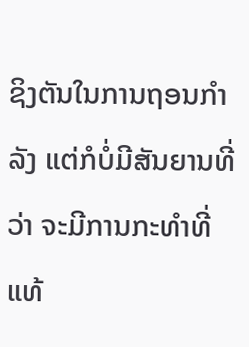ຊິງຕັນໃນການຖອນກຳລັງ ແຕ່ກໍບໍ່ມີສັນຍານທີ່ວ່າ ຈະມີການກະທຳທີ່ແທ້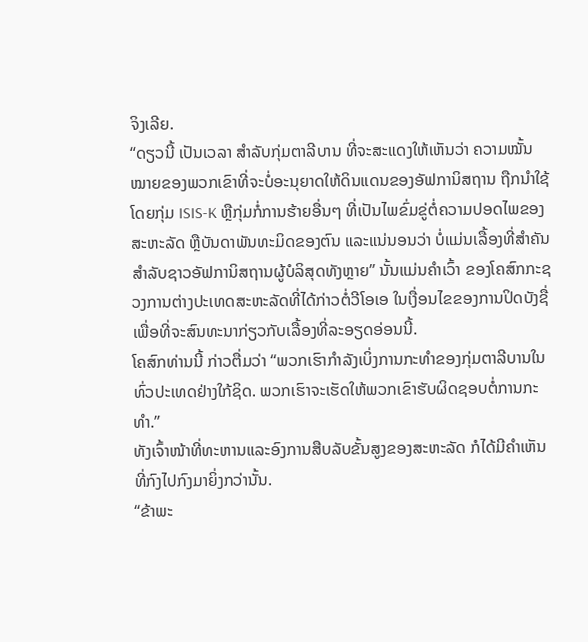ຈິງເລີຍ.
“ດຽວນີ້ ເປັນເວລາ ສໍາລັບກຸ່ມຕາລີບານ ທີ່ຈະສະແດງໃຫ້ເຫັນວ່າ ຄວາມໝັ້ນໝາຍຂອງພວກເຂົາທີ່ຈະບໍ່ອະນຸຍາດໃຫ້ດິນແດນຂອງອັຟການິສຖານ ຖືກນຳໃຊ້ໂດຍກຸ່ມ ISIS-K ຫຼືກຸ່ມກໍ່ການຮ້າຍອື່ນໆ ທີ່ເປັນໄພຂົ່ມຂູ່ຕໍ່ຄວາມປອດໄພຂອງສະຫະລັດ ຫຼືບັນດາພັນທະມິດຂອງຕົນ ແລະແນ່ນອນວ່າ ບໍ່ແມ່ນເລື້ອງທີ່ສຳຄັນສຳລັບຊາວອັຟການິສຖານຜູ້ບໍລິສຸດທັງຫຼາຍ” ນັ້ນແມ່ນຄຳເວົ້າ ຂອງໂຄສົກກະຊວງການຕ່າງປະເທດສະຫະລັດທີ່ໄດ້ກ່າວຕໍ່ວີໂອເອ ໃນເງື່ອນໄຂຂອງການປິດບັງຊື່ເພື່ອທີ່ຈະສົນທະນາກ່ຽວກັບເລື້ອງທີ່ລະອຽດອ່ອນນີ້.
ໂຄສົກທ່ານນີ້ ກ່າວຕື່ມວ່າ “ພວກເຮົາກຳລັງເບິ່ງການກະທຳຂອງກຸ່ມຕາລີບານໃນທົ່ວປະເທດຢ່າງໃກ້ຊິດ. ພວກເຮົາຈະເຮັດໃຫ້ພວກເຂົາຮັບຜິດຊອບຕໍ່ການກະທຳ.”
ທັງເຈົ້າໜ້າທີ່ທະຫານແລະອົງການສືບລັບຂັ້ນສູງຂອງສະຫະລັດ ກໍໄດ້ມີຄຳເຫັນທີ່ກົງໄປກົງມາຍິ່ງກວ່ານັ້ນ.
“ຂ້າພະ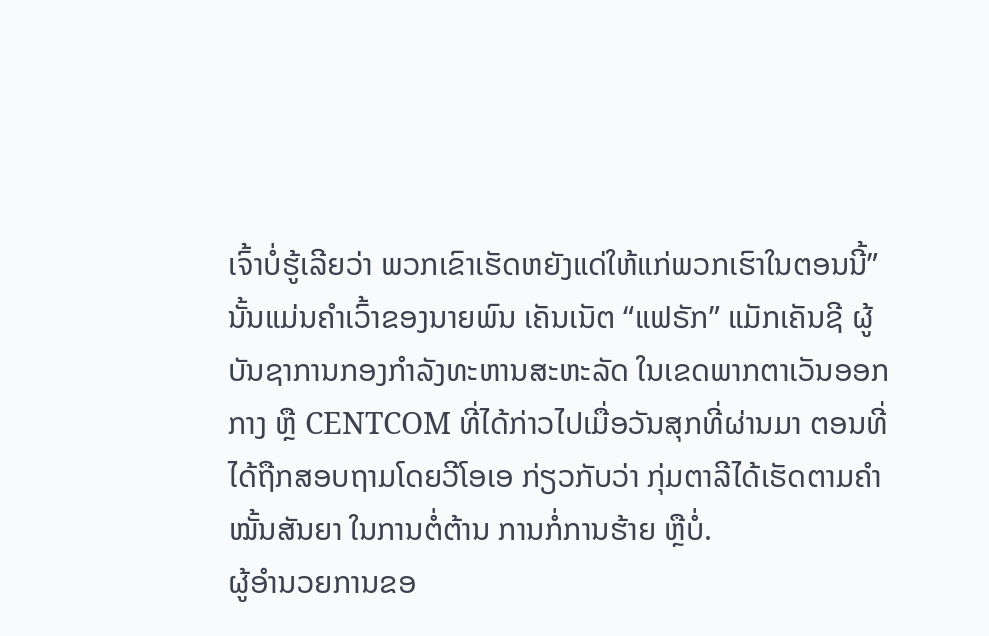ເຈົ້າບໍ່ຮູ້ເລີຍວ່າ ພວກເຂົາເຮັດຫຍັງແດ່ໃຫ້ແກ່ພວກເຮົາໃນຕອນນີ້” ນັ້ນແມ່ນຄຳເວົ້າຂອງນາຍພົນ ເຄັນເນັຕ “ແຟຣັກ” ແມັກເຄັນຊີ ຜູ້ບັນຊາການກອງກຳລັງທະຫານສະຫະລັດ ໃນເຂດພາກຕາເວັນອອກກາງ ຫຼື CENTCOM ທີ່ໄດ້ກ່າວໄປເມື່ອວັນສຸກທີ່ຜ່ານມາ ຕອນທີ່ໄດ້ຖືກສອບຖາມໂດຍວີໂອເອ ກ່ຽວກັບວ່າ ກຸ່ມຕາລີໄດ້ເຮັດຕາມຄຳໝັ້ນສັນຍາ ໃນການຕໍ່ຕ້ານ ການກໍ່ການຮ້າຍ ຫຼືບໍ່.
ຜູ້ອຳນວຍການຂອ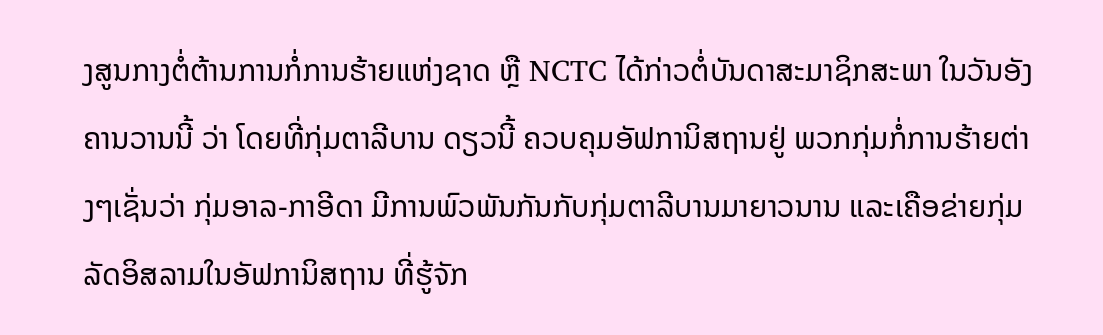ງສູນກາງຕໍ່ຕ້ານການກໍ່ການຮ້າຍແຫ່ງຊາດ ຫຼື NCTC ໄດ້ກ່າວຕໍ່ບັນດາສະມາຊິກສະພາ ໃນວັນອັງຄານວານນີ້ ວ່າ ໂດຍທີ່ກຸ່ມຕາລີບານ ດຽວນີ້ ຄວບຄຸມອັຟການິສຖານຢູ່ ພວກກຸ່ມກໍ່ການຮ້າຍຕ່າງໆເຊັ່ນວ່າ ກຸ່ມອາລ-ກາອີດາ ມີການພົວພັນກັນກັບກຸ່ມຕາລີບານມາຍາວນານ ແລະເຄືອຂ່າຍກຸ່ມລັດອິສລາມໃນອັຟການິສຖານ ທີ່ຮູ້ຈັກ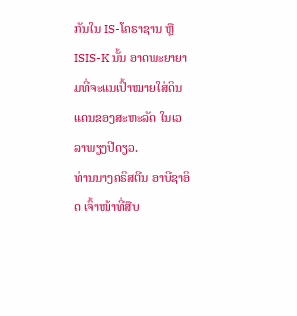ກັນໃນ IS-ໂຄຣາຊານ ຫຼື ISIS-K ນັ້ນ ອາດພະຍາຍາມທີ່ຈະແນເປົ້າໝາຍໃສ່ດິນແດນຂອງສະຫະລັດ ໃນເວລາພຽງປີດຽວ.
ທ່ານນາງຄຣິສຕີນ ອາບີຊາອິດ ເຈົ້າໜ້າທີ່ສືບ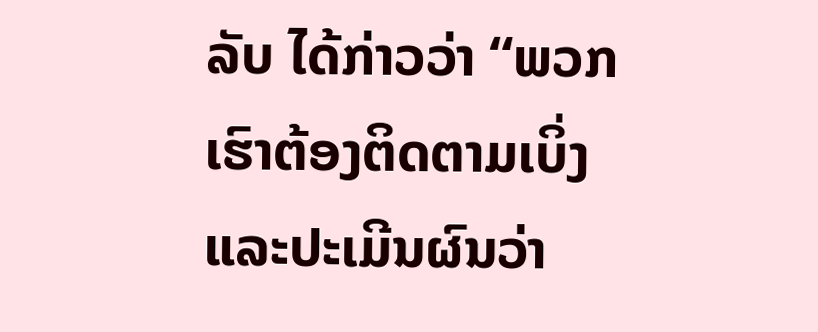ລັບ ໄດ້ກ່າວວ່າ “ພວກເຮົາຕ້ອງຕິດຕາມເບິ່ງ ແລະປະເມີນຜົນວ່າ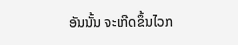ອັນນັ້ນ ຈະເກີດຂຶ້ນໄວກ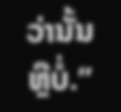ວ່ານັ້ນຫຼືບໍ່.”